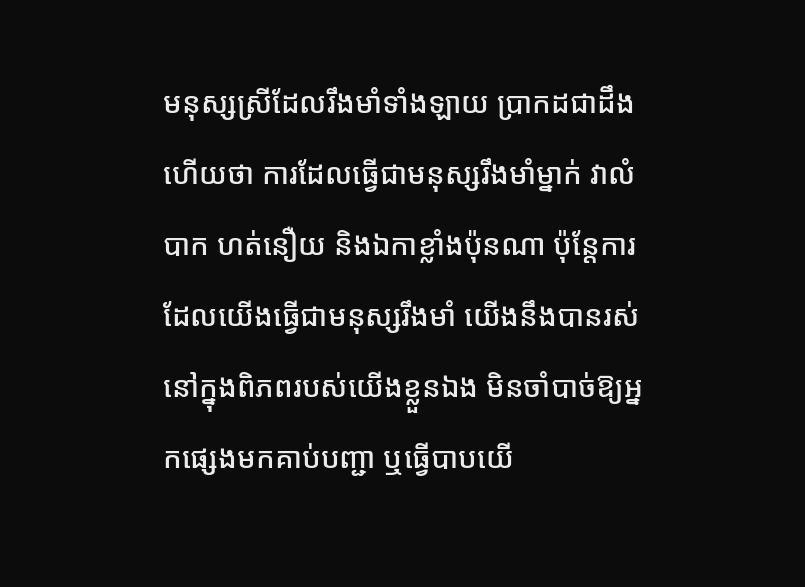មនុស្សស្រីដែលរឹងមាំទាំងឡាយ ប្រាកដជាដឹងហើយថា ការដែលធ្វើជាមនុស្សរឹងមាំម្នាក់ វាលំបាក ហត់នឿយ និងឯកាខ្លាំងប៉ុនណា ប៉ុន្តែការដែលយើងធ្វើជាមនុស្សរឹងមាំ យើងនឹងបានរស់នៅក្នុងពិភពរបស់យើងខ្លួនឯង មិនចាំបាច់ឱ្យអ្នកផ្សេងមកគាប់បញ្ជា ឬធ្វើបាបយើ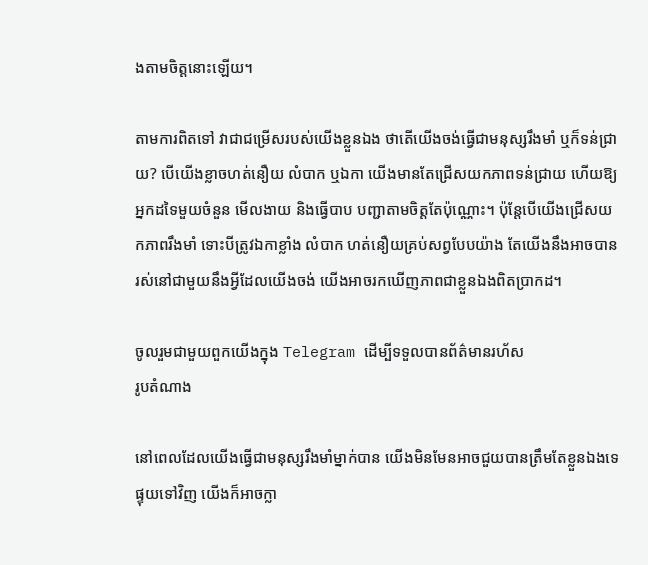ងតាមចិត្តនោះឡើយ។

តាមការពិតទៅ វាជាជម្រើសរបស់យើងខ្លួនឯង ថាតើយើងចង់ធ្វើជាមនុស្សរឹងមាំ ឬក៏ទន់ជ្រាយ? បើយើងខ្លាចហត់នឿយ លំបាក ឬឯកា យើងមានតែជ្រើសយកភាពទន់ជ្រាយ ហើយឱ្យអ្នកដទៃមួយចំនួន មើលងាយ និងធ្វើបាប បញ្ជាតាមចិត្តតែប៉ុណ្ណោះ។ ប៉ុន្តែបើយើងជ្រើសយកភាពរឹងមាំ ទោះបីត្រូវឯកាខ្លាំង លំបាក ហត់នឿយគ្រប់សព្វបែបយ៉ាង តែយើងនឹងអាចបានរស់នៅជាមួយនឹងអ្វីដែលយើងចង់ យើងអាចរកឃើញភាពជាខ្លួនឯងពិតប្រាកដ។

ចូលរួមជាមួយពួកយើងក្នុង Telegram ដើម្បីទទួលបានព័ត៌មានរហ័ស
រូបតំណាង

នៅពេលដែលយើងធ្វើជាមនុស្សរឹងមាំម្នាក់បាន យើងមិនមែនអាចជួយបានត្រឹមតែខ្លួនឯងទេ ផ្ទុយទៅវិញ យើងក៏អាចក្លា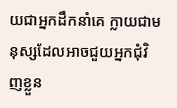យជាអ្នកដឹកនាំគេ ក្លាយជាមនុស្សដែលអាចជួយអ្នកជុំវិញខ្លួន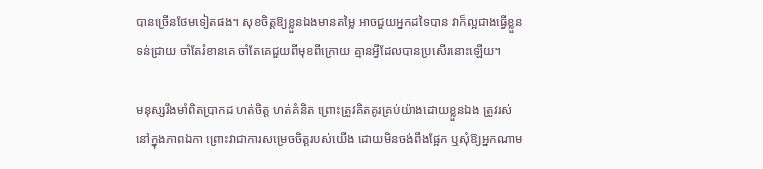បានច្រើនថែមទៀតផង។ សុខចិត្តឱ្យខ្លួនឯងមានតម្លៃ អាចជួយអ្នកដទៃបាន វាក៏ល្អជាងធ្វើខ្លួនទន់ជ្រាយ ចាំតែរំខានគេ ចាំតែគេជួយពីមុខពីក្រោយ គ្មានអ្វីដែលបានប្រសើរនោះឡើយ។

មនុស្សរឹងមាំពិតប្រាកដ ហត់ចិត្ត ហត់គំនិត ព្រោះត្រូវគិតគូរគ្រប់យ៉ាងដោយខ្លួនឯង ត្រូវរស់នៅក្នុងភាពឯកា ព្រោះវាជាការសម្រេចចិត្តរបស់យើង ដោយមិនចង់ពឹងផ្អែក ឬសុំឱ្យអ្នកណាម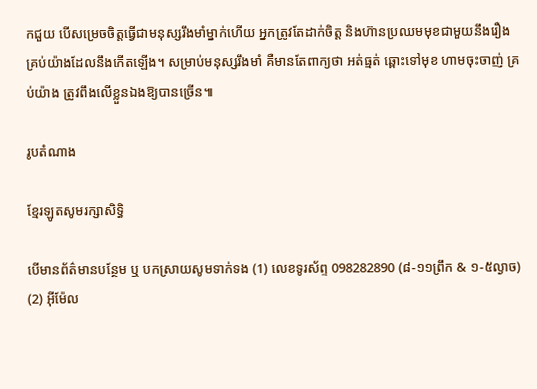កជួយ បើសម្រេចចិត្តធ្វើជាមនុស្សរឹងមាំម្នាក់ហើយ អ្នកត្រូវតែដាក់ចិត្ត និងហ៊ានប្រឈមមុខជាមួយនឹងរឿងគ្រប់យ៉ាងដែលនឹងកើតឡើង។ សម្រាប់មនុស្សរឹងមាំ គឺមានតែពាក្យថា អត់ធ្មត់ ឆ្ពោះទៅមុខ ហាមចុះចាញ់ គ្រប់យ៉ាង ត្រូវពឹងលើខ្លួនឯងឱ្យបានច្រើន៕

រូបតំណាង

ខ្មែរឡូតសូមរក្សាសិទ្ធិ

បើមានព័ត៌មានបន្ថែម ឬ បកស្រាយសូមទាក់ទង (1) លេខទូរស័ព្ទ 098282890 (៨-១១ព្រឹក & ១-៥ល្ងាច) (2) អ៊ីម៉ែល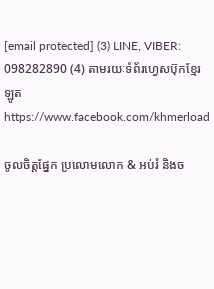[email protected] (3) LINE, VIBER: 098282890 (4) តាមរយៈទំព័រហ្វេសប៊ុកខ្មែរឡូត https://www.facebook.com/khmerload

ចូលចិត្តផ្នែក ប្រលោមលោក & អប់រំ និងច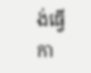ង់ធ្វើកា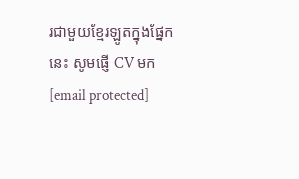រជាមួយខ្មែរឡូតក្នុងផ្នែកនេះ សូមផ្ញើ CV មក [email protected]